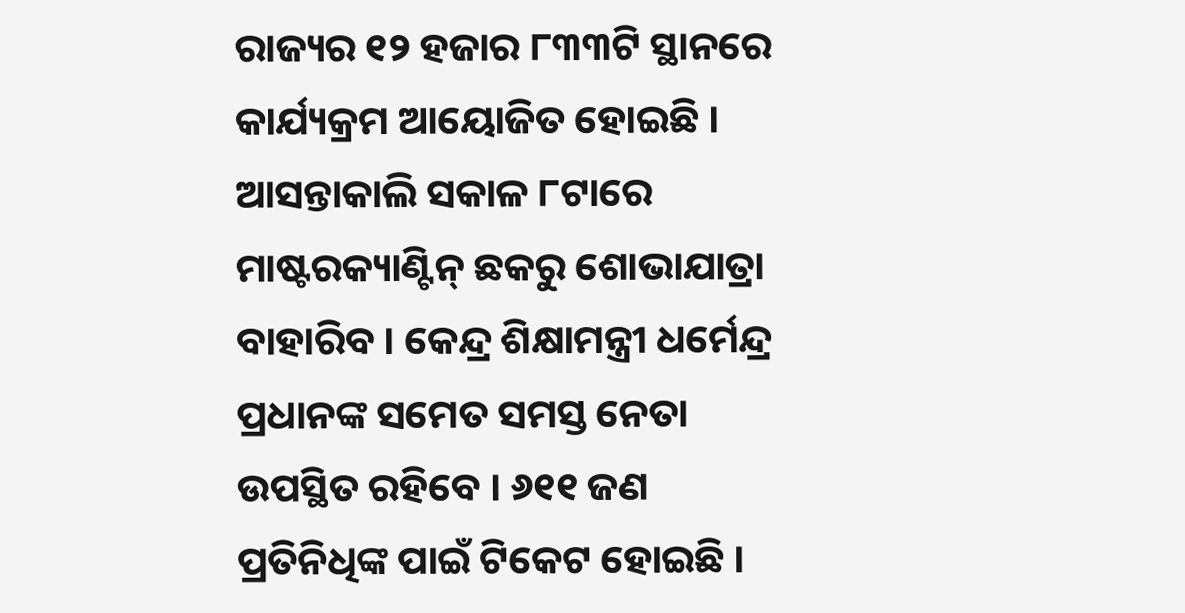ରାଜ୍ୟର ୧୨ ହଜାର ୮୩୩ଟି ସ୍ଥାନରେ କାର୍ଯ୍ୟକ୍ରମ ଆୟୋଜିତ ହୋଇଛି । ଆସନ୍ତାକାଲି ସକାଳ ୮ଟାରେ ମାଷ୍ଟରକ୍ୟାଣ୍ଟିନ୍ ଛକରୁ ଶୋଭାଯାତ୍ରା ବାହାରିବ । କେନ୍ଦ୍ର ଶିକ୍ଷାମନ୍ତ୍ରୀ ଧର୍ମେନ୍ଦ୍ର ପ୍ରଧାନଙ୍କ ସମେତ ସମସ୍ତ ନେତା ଉପସ୍ଥିତ ରହିବେ । ୬୧୧ ଜଣ ପ୍ରତିନିଧିଙ୍କ ପାଇଁ ଟିକେଟ ହୋଇଛି ।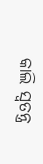କାଲି ସ୍ବତନ୍ତ୍ର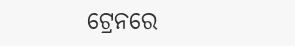ଟ୍ରେନରେ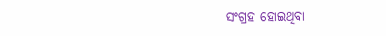ସଂଗ୍ରହ ହୋଇଥିବା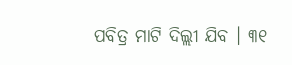ପବିତ୍ର ମାଟି ଦିଲ୍ଲୀ ଯିବ । ୩୧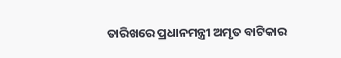ତାରିଖରେ ପ୍ରଧାନମନ୍ତ୍ରୀ ଅମୃତ ବାଟିକାର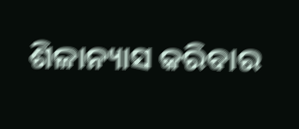ଶିଳାନ୍ୟାସ କରିବାର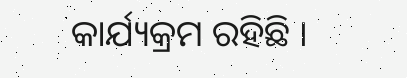କାର୍ଯ୍ୟକ୍ରମ ରହିଛି ।